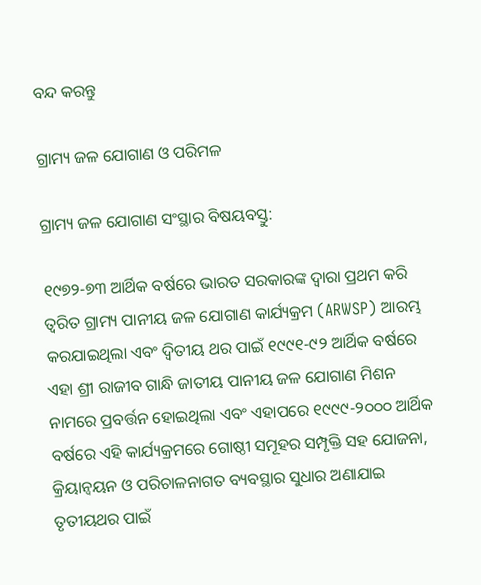ବନ୍ଦ କରନ୍ତୁ

ଗ୍ରାମ୍ୟ ଜଳ ଯୋଗାଣ ଓ ପରିମଳ

ଗ୍ରାମ୍ୟ ଜଳ ଯୋଗାଣ ସଂସ୍ଥାର ବିଷୟବସ୍ତୁ:

୧୯୭୨-୭୩ ଆର୍ଥିକ ବର୍ଷରେ ଭାରତ ସରକାରଙ୍କ ଦ୍ଵାରା ପ୍ରଥମ କରି ତ୍ଵରିତ ଗ୍ରାମ୍ୟ ପାନୀୟ ଜଳ ଯୋଗାଣ କାର୍ଯ୍ୟକ୍ରମ (ARWSP) ଆରମ୍ଭ କରଯାଇଥିଲା ଏବଂ ଦ୍ଵିତୀୟ ଥର ପାଇଁ ୧୯୯୧-୯୨ ଆର୍ଥିକ ବର୍ଷରେ ଏହା ଶ୍ରୀ ରାଜୀବ ଗାନ୍ଧି ଜାତୀୟ ପାନୀୟ ଜଳ ଯୋଗାଣ ମିଶନ ନାମରେ ପ୍ରବର୍ତ୍ତନ ହୋଇଥିଲା ଏବଂ ଏହାପରେ ୧୯୯୯-୨୦୦୦ ଆର୍ଥିକ ବର୍ଷରେ ଏହି କାର୍ଯ୍ୟକ୍ରମରେ ଗୋଷ୍ଠୀ ସମୂହର ସମ୍ପୃକ୍ତି ସହ ଯୋଜନା, କ୍ରିୟାନ୍ଵୟନ ଓ ପରିଚାଳନାଗତ ବ୍ୟବସ୍ଥାର ସୁଧାର ଅଣାଯାଇ ତୃତୀୟଥର ପାଇଁ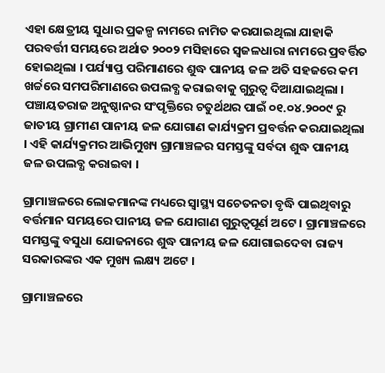ଏହା କ୍ଷେତ୍ରୀୟ ସୁଧାର ପ୍ରକଳ୍ପ ନାମରେ ନାମିତ କରଯାଇଥିଲା ଯାହାକି ପରବର୍ତ୍ତୀ ସମୟରେ ଅର୍ଥାତ ୨୦୦୨ ମସିହାରେ ସ୍ଵଜଳଧାରା ନାମରେ ପ୍ରବର୍ତ୍ତିତ ହୋଇଥିଲା । ପର୍ଯ୍ୟାପ୍ତ ପରିମାଣରେ ଶୁଦ୍ଧ ପାନୀୟ ଜଳ ଅତି ସହଜରେ କମ ଖର୍ଚ୍ଚରେ ସମପରିମାଣରେ ଉପଲବ୍ଧ କରାଇବାକୁ ଗୁରୁତ୍ଵ ଦିଆଯାଇଥିଲା । ପଞ୍ଚାୟତରାଜ ଅନୁଷ୍ଠାନର ସଂପୃକ୍ତିରେ ଚତୁର୍ଥଥର ପାଇଁ ୦୧.୦୪.୨୦୦୯ ରୁ ଜାତୀୟ ଗ୍ରାମୀଣ ପାନୀୟ ଜଳ ଯୋଗାଣ କାର୍ଯ୍ୟକ୍ରମ ପ୍ରବର୍ତ୍ତନ କରଯାଇଥିଲା । ଏହି କାର୍ଯ୍ୟକ୍ରମର ଆଭିମୁଖ୍ୟ ଗ୍ରାମାଞ୍ଚଳର ସମସ୍ତଙ୍କୁ ସର୍ବଦା ଶୁଦ୍ଧ ପାନୀୟ ଜଳ ଉପଲବ୍ଧ କରାଇବା ।

ଗ୍ରାମାଞ୍ଚଳରେ ଲୋକମାନଙ୍କ ମଧ୍ୟରେ ସ୍ୱାସ୍ଥ୍ୟ ସଚେତନତା ବୃଦ୍ଧି ପାଇଥିବାରୁ ବର୍ତ୍ତମାନ ସମୟରେ ପାନୀୟ ଜଳ ଯୋଗାଣ ଗୁରୁତ୍ଵପୂର୍ଣ ଅଟେ । ଗ୍ରାମାଞ୍ଚଳରେ ସମସ୍ତଙ୍କୁ ବସୁଧା ଯୋଜନାରେ ଶୁଦ୍ଧ ପାନୀୟ ଜଳ ଯୋଗାଇଦେବା ରାଜ୍ୟ ସରକାରଙ୍କର ଏକ ମୁଖ୍ୟ ଲକ୍ଷ୍ୟ ଅଟେ ।

ଗ୍ରାମାଞ୍ଚଳରେ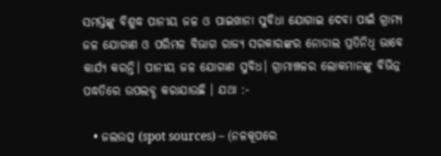ସମସ୍ତଙ୍କୁ ବିଶୁଦ୍ଧ ପାନୀୟ ଜଳ ଓ ପାଇଖାନା ସୁବିଧା ଯୋଗାଇ ଦେବା ପାଇଁ ଗ୍ରାମ୍ୟ ଜଳ ଯୋଗାଣ ଓ ପରିମଳ ବିଭାଗ ରାଜ୍ୟ ସରକାରଙ୍କର ନୋଡାଲ ପ୍ରତିନିଧି ଭାବେ କାର୍ଯ୍ୟ କରନ୍ତି। ପାନୀୟ ଜଳ ଯୋଗାଣ ସୁବିଧ। ଗ୍ରାମାଞ୍ଚଳର ଲୋକମାନଙ୍କୁ ବିଭିନ୍ନ ପଦ୍ଧତିରେ ଉପଲବ୍ଧ କରାଯାଉଛି । ଯଥା :-

  • ଜଲଉତ୍ସ (spot sources) – (ନଳକୂପରେ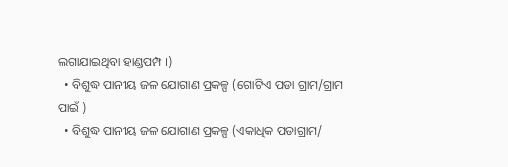ଲଗାଯାଇଥିବା ହାଣ୍ଡପମ୍ପ ।)
  • ବିଶୁଦ୍ଧ ପାନୀୟ ଜଳ ଯୋଗାଣ ପ୍ରକଳ୍ପ (ଗୋଟିଏ ପଡା ଗ୍ରାମ/ଗ୍ରାମ ପାଇଁ )
  • ବିଶୁଦ୍ଧ ପାନୀୟ ଜଳ ଯୋଗାଣ ପ୍ରକଳ୍ପ (ଏକାଧିକ ପଡାଗ୍ରାମ/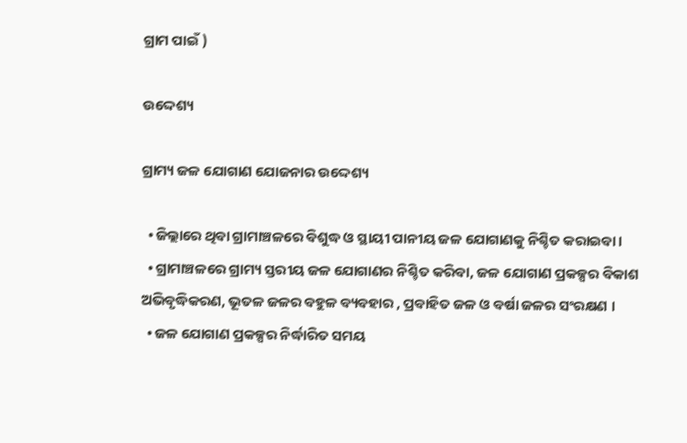ଗ୍ରାମ ପାଇଁ )

ଉଦ୍ଦେଶ୍ୟ

ଗ୍ରାମ୍ୟ ଜଳ ଯୋଗାଣ ଯୋଜନାର ଉଦ୍ଦେଶ୍ୟ

  • ଜିଲ୍ଲାରେ ଥିବା ଗ୍ରାମାଞ୍ଚଳରେ ବିଶୁଦ୍ଧ ଓ ସ୍ଥାୟୀ ପାନୀୟ ଜଳ ଯୋଗାଣକୁ ନିଶ୍ଚିତ କରାଇବା ।
  • ଗ୍ରାମାଞ୍ଚଳରେ ଗ୍ରାମ୍ୟ ସ୍ତରୀୟ ଜଳ ଯୋଗାଣର ନିଶ୍ଚିତ କରିବା, ଜଳ ଯୋଗାଣ ପ୍ରକଳ୍ପର ବିକାଶ ଅଭିବୃଦ୍ଧିକରଣ, ଭୂତଳ ଜଳର ବହୁଳ ବ୍ୟବହାର , ପ୍ରବାହିତ ଜଳ ଓ ବର୍ଷା ଜଳର ସଂରକ୍ଷଣ ।
  • ଜଳ ଯୋଗାଣ ପ୍ରକଳ୍ପର ନିର୍ଦ୍ଧାରିତ ସମୟ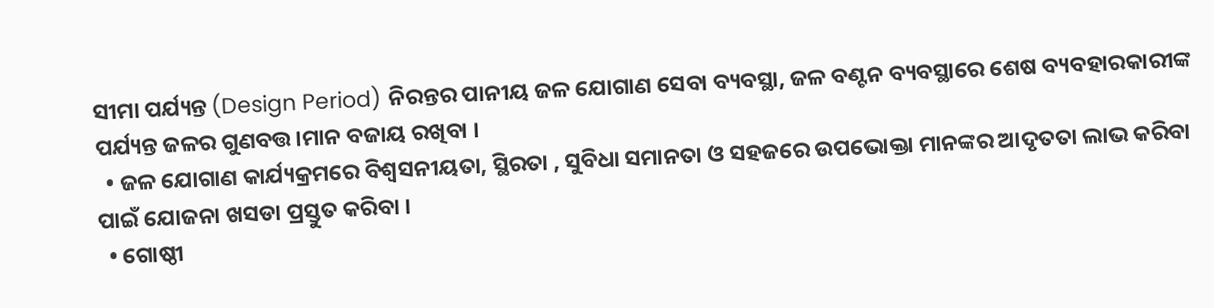ସୀମା ପର୍ଯ୍ୟନ୍ତ (Design Period) ନିରନ୍ତର ପାନୀୟ ଜଳ ଯୋଗାଣ ସେବା ବ୍ୟବସ୍ଥା, ଜଳ ବଣ୍ଟନ ବ୍ୟବସ୍ଥାରେ ଶେଷ ବ୍ୟବହାରକାରୀଙ୍କ ପର୍ଯ୍ୟନ୍ତ ଜଳର ଗୁଣବତ୍ତ।ମାନ ବଜାୟ ରଖିବା ।
  • ଜଳ ଯୋଗାଣ କାର୍ଯ୍ୟକ୍ରମରେ ବିଶ୍ଵସନୀୟତା, ସ୍ଥିରତା , ସୁବିଧା ସମାନତା ଓ ସହଜରେ ଉପଭୋକ୍ତା ମାନଙ୍କର ଆଦୃତତା ଲାଭ କରିବା ପାଇଁ ଯୋଜନା ଖସଡା ପ୍ରସ୍ତୁତ କରିବା ।
  • ଗୋଷ୍ଠୀ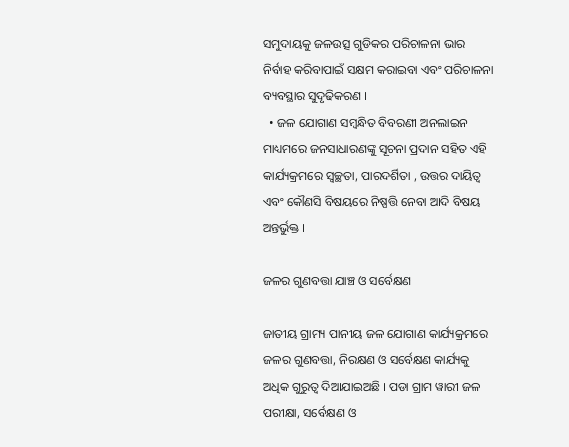ସମୁଦାୟକୁ ଜଳଉତ୍ସ ଗୁଡିକର ପରିଚାଳନା ଭାର ନିର୍ବାହ କରିବାପାଇଁ ସକ୍ଷମ କରାଇବା ଏବଂ ପରିଚାଳନା ବ୍ୟବସ୍ଥାର ସୁଦୃଢିକରଣ ।
  • ଜଳ ଯୋଗାଣ ସମ୍ବନ୍ଧିତ ବିବରଣୀ ଅନଲାଇନ ମାଧ୍ୟମରେ ଜନସାଧାରଣଙ୍କୁ ସୂଚନା ପ୍ରଦାନ ସହିତ ଏହି କାର୍ଯ୍ୟକ୍ରମରେ ସ୍ଵଚ୍ଛତା, ପାରଦର୍ଶିତା , ଉତ୍ତର ଦାୟିତ୍ଵ ଏବଂ କୌଣସି ବିଷୟରେ ନିଷ୍ପତ୍ତି ନେବା ଆଦି ବିଷୟ ଅନ୍ତର୍ଭୁକ୍ତ ।

ଜଳର ଗୁଣବତ୍ତା ଯାଞ୍ଚ ଓ ସର୍ବେକ୍ଷଣ

ଜାତୀୟ ଗ୍ରାମ୍ୟ ପାନୀୟ ଜଳ ଯୋଗାଣ କାର୍ଯ୍ୟକ୍ରମରେ ଜଳର ଗୁଣବତ୍ତା, ନିରକ୍ଷଣ ଓ ସର୍ବେକ୍ଷଣ କାର୍ଯ୍ୟକୁ ଅଧିକ ଗୁରୁତ୍ଵ ଦିଆଯାଇଅଛି । ପଡା ଗ୍ରାମ ୱାରୀ ଜଳ ପରୀକ୍ଷା, ସର୍ବେକ୍ଷଣ ଓ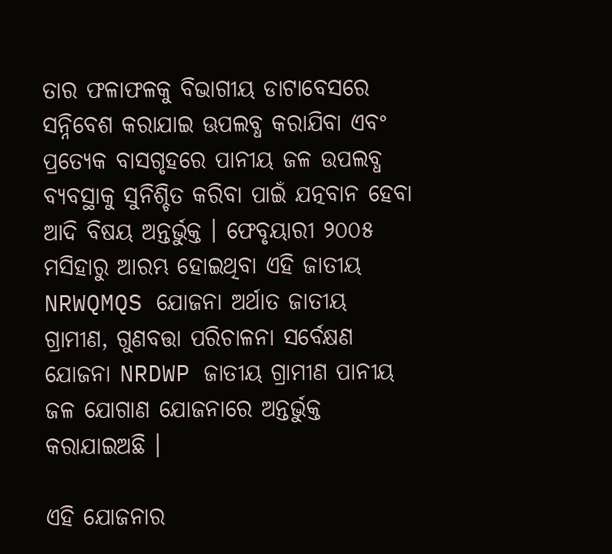ତାର ଫଳାଫଳକୁ ବିଭାଗୀୟ ଡାଟାବେସରେ ସନ୍ନିବେଶ କରାଯାଇ ଊପଲବ୍ଧ କରାଯିବା ଏବଂ ପ୍ରତ୍ୟେକ ବାସଗୃହରେ ପାନୀୟ ଜଳ ଉପଲବ୍ଧ ବ୍ୟବସ୍ଥାକୁ ସୁନିଶ୍ଚିତ କରିବା ପାଇଁ ଯତ୍ନବାନ ହେବା ଆଦି ବିଷୟ ଅନ୍ତର୍ଭୁକ୍ତ । ଫେବୃୟାରୀ ୨୦୦୫ ମସିହାରୁ ଆରମ୍ଭ ହୋଇଥିବା ଏହି ଜାତୀୟ NRWQMQS ଯୋଜନା ଅର୍ଥାତ ଜାତୀୟ ଗ୍ରାମୀଣ, ଗୁଣବତ୍ତା ପରିଚାଳନା ସର୍ବେକ୍ଷଣ ଯୋଜନା NRDWP ଜାତୀୟ ଗ୍ରାମୀଣ ପାନୀୟ ଜଳ ଯୋଗାଣ ଯୋଜନାରେ ଅନ୍ତର୍ଭୁକ୍ତ କରାଯାଇଅଛି ।

ଏହି ଯୋଜନାର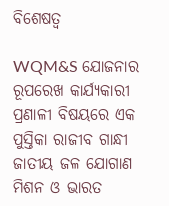ବିଶେଷତ୍ଵ

WQM&S ଯୋଜନାର ରୂପରେଖ କାର୍ଯ୍ୟକାରୀ ପ୍ରଣାଳୀ ବିଷୟରେ ଏକ ପୁସ୍ତିକା ରାଜୀବ ଗାନ୍ଧୀ ଜାତୀୟ ଜଳ ଯୋଗାଣ ମିଶନ ଓ ଭାରତ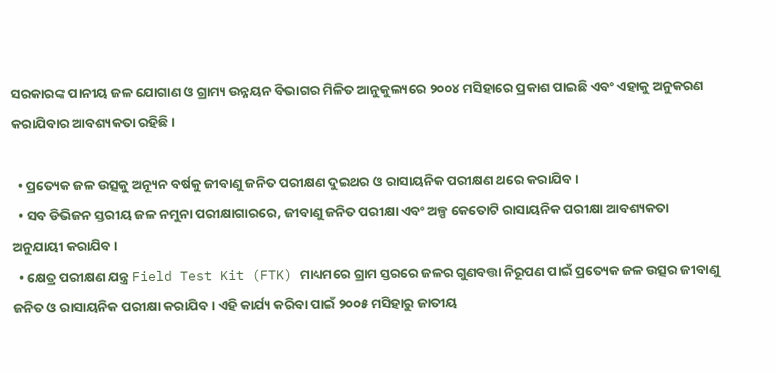ସରକାରଙ୍କ ପାନୀୟ ଜଳ ଯୋଗାଣ ଓ ଗ୍ରାମ୍ୟ ଉନ୍ନୟନ ବିଭାଗର ମିଳିତ ଆନୁକୁଲ୍ୟରେ ୨୦୦୪ ମସିହାରେ ପ୍ରକାଶ ପାଇଛି ଏବଂ ଏହାକୁ ଅନୁକରଣ କରାଯିବାର ଆବଶ୍ୟକତା ରହିଛି ।

  • ପ୍ରତ୍ୟେକ ଜଳ ଉତ୍ସକୁ ଅନ୍ୟୂନ ବର୍ଷକୁ ଜୀବାଣୁ ଜନିତ ପରୀକ୍ଷଣ ଦୁଇଥର ଓ ରାସାୟନିକ ପରୀକ୍ଷଣ ଥରେ କରାଯିବ ।
  • ସବ ଡିଭିଜନ ସ୍ତରୀୟ ଜଳ ନମୁନା ପରୀକ୍ଷାଗାରରେ, ଜୀବାଣୁ ଜନିତ ପରୀକ୍ଷା ଏବଂ ଅଳ୍ପ କେତୋଟି ରାସାୟନିକ ପରୀକ୍ଷା ଆବଶ୍ୟକତା ଅନୁଯାୟୀ କରାଯିବ ।
  • କ୍ଷେତ୍ର ପରୀକ୍ଷଣ ଯନ୍ତ୍ର Field Test Kit (FTK) ମାଧ୍ୟମରେ ଗ୍ରାମ ସ୍ତରରେ ଜଳର ଗୁଣବତ୍ତା ନିରୂପଣ ପାଇଁ ପ୍ରତ୍ୟେକ ଜଳ ଉତ୍ସର ଜୀବାଣୁ ଜନିତ ଓ ରାସାୟନିକ ପରୀକ୍ଷା କରାଯିବ । ଏହି କାର୍ଯ୍ୟ କରିବା ପାଇଁ ୨୦୦୫ ମସିହାରୁ ଜାତୀୟ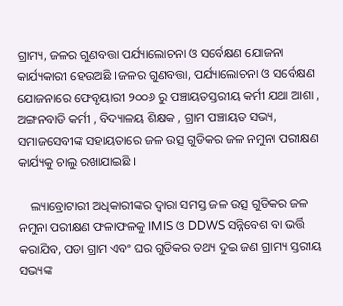ଗ୍ରାମ୍ୟ, ଜଳର ଗୁଣବତ୍ତା ପର୍ଯ୍ୟାଲୋଚନା ଓ ସର୍ବେକ୍ଷଣ ଯୋଜନା କାର୍ଯ୍ୟକାରୀ ହେଉଅଛି ।ଜଳର ଗୁଣବତ୍ତା, ପର୍ଯ୍ୟାଲୋଚନା ଓ ସର୍ବେକ୍ଷଣ ଯୋଜନାରେ ଫେବୃୟାରୀ ୨୦୦୬ ରୁ ପଞ୍ଚାୟତସ୍ତରୀୟ କର୍ମୀ ଯଥା ଆଶା , ଅଙ୍ଗନବାଡି କର୍ମୀ , ବିଦ୍ୟାଳୟ ଶିକ୍ଷକ , ଗ୍ରାମ ପଞ୍ଚାୟତ ସଭ୍ୟ, ସମାଜସେବୀଙ୍କ ସହାୟତାରେ ଜଳ ଉତ୍ସ ଗୁଡିକର ଜଳ ନମୁନା ପରୀକ୍ଷଣ କାର୍ଯ୍ୟକୁ ଚାଲୁ ରଖାଯାଇଛି ।

    ଲ୍ୟାବ୍ରୋଟାରୀ ଅଧିକାରୀଙ୍କର ଦ୍ଵାରା ସମସ୍ତ ଜଳ ଉତ୍ସ ଗୁଡିକର ଜଳ ନମୁନା ପରୀକ୍ଷଣ ଫଳାଫଳକୁ IMIS ଓ DDWS ସନ୍ନିବେଶ ବା ଭର୍ତ୍ତି କରାଯିବ, ପଡା ଗ୍ରାମ ଏବଂ ଘର ଗୁଡିକର ତଥ୍ୟ ଦୁଇ ଜଣ ଗ୍ରାମ୍ୟ ସ୍ତରୀୟ ସଭ୍ୟଙ୍କ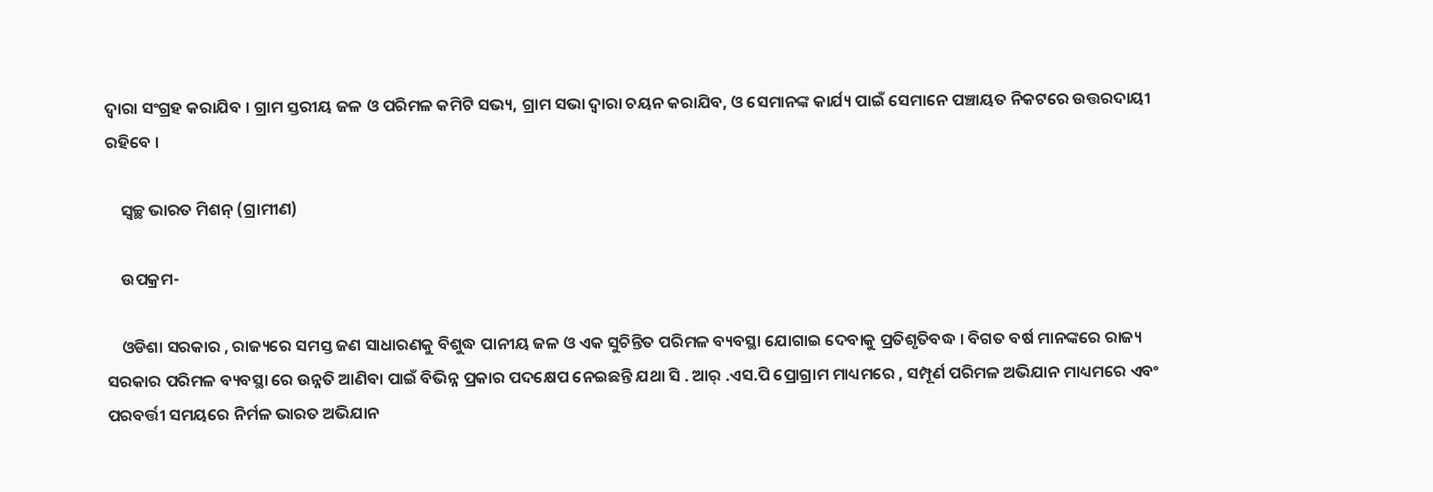ଦ୍ଵାରା ସଂଗ୍ରହ କରାଯିବ । ଗ୍ରାମ ସ୍ତରୀୟ ଜଳ ଓ ପରିମଳ କମିଟି ସଭ୍ୟ, ଗ୍ରାମ ସଭା ଦ୍ଵାରା ଚୟନ କରାଯିବ, ଓ ସେମାନଙ୍କ କାର୍ଯ୍ୟ ପାଇଁ ସେମାନେ ପଞ୍ଚାୟତ ନିକଟରେ ଉତ୍ତରଦାୟୀ ରହିବେ ।

    ସ୍ୱଚ୍ଛ ଭାରତ ମିଶନ୍ (ଗ୍ରାମୀଣ)

    ଉପକ୍ରମ-

    ଓଡିଶା ସରକାର , ରାଜ୍ୟରେ ସମସ୍ତ ଜଣ ସାଧାରଣକୁ ବିଶୁଦ୍ଧ ପାନୀୟ ଜଳ ଓ ଏକ ସୁଚିନ୍ତିତ ପରିମଳ ବ୍ୟବସ୍ଥା ଯୋଗାଇ ଦେବାକୁ ପ୍ରତିଶୃତିବଦ୍ଧ । ବିଗତ ବର୍ଷ ମାନଙ୍କରେ ରାଜ୍ୟ ସରକାର ପରିମଳ ବ୍ୟବସ୍ଥା ରେ ଉନ୍ନତି ଆଣିବା ପାଇଁ ବିଭିନ୍ନ ପ୍ରକାର ପଦକ୍ଷେପ ନେଇଛନ୍ତି ଯଥା ସି . ଆର୍ .ଏସ.ପି ପ୍ରୋଗ୍ରାମ ମାଧ୍ୟମରେ , ସମ୍ପୂର୍ଣ ପରିମଳ ଅଭିଯାନ ମାଧ୍ୟମରେ ଏବଂ ପରବର୍ତ୍ତୀ ସମୟରେ ନିର୍ମଳ ଭାରତ ଅଭିଯାନ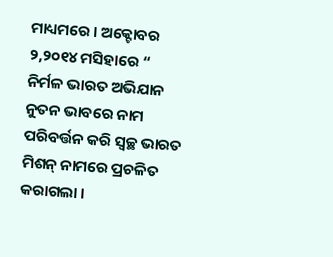ମାଧ୍ୟମରେ । ଅକ୍ଟୋବର ୨,୨୦୧୪ ମସିହାରେ “ ନିର୍ମଳ ଭାରତ ଅଭିଯାନ ନୁତନ ଭାବରେ ନାମ ପରିବର୍ତ୍ତନ କରି ସ୍ୱଚ୍ଛ ଭାରତ ମିଶନ୍ ନାମରେ ପ୍ରଚଳିତ କରାଗଲା ।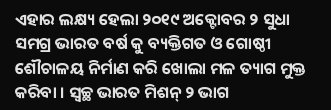ଏହାର ଲକ୍ଷ୍ୟ ହେଲା ୨୦୧୯ ଅକ୍ଟୋବର ୨ ସୁଧା ସମଗ୍ର ଭାରତ ବର୍ଷ କୁ ବ୍ୟକ୍ତିଗତ ଓ ଗୋଷ୍ଠୀ ଶୌଚାଳୟ ନିର୍ମାଣ କରି ଖୋଲା ମଳ ତ୍ୟାଗ ମୁକ୍ତ କରିବା । ସ୍ୱଚ୍ଛ ଭାରତ ମିଶନ୍ ୨ ଭାଗ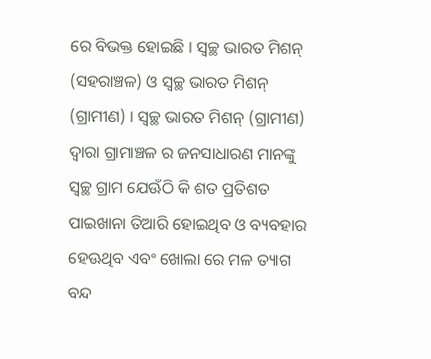ରେ ବିଭକ୍ତ ହୋଇଛି । ସ୍ୱଚ୍ଛ ଭାରତ ମିଶନ୍ (ସହରାଞ୍ଚଳ) ଓ ସ୍ୱଚ୍ଛ ଭାରତ ମିଶନ୍ (ଗ୍ରାମୀଣ) । ସ୍ୱଚ୍ଛ ଭାରତ ମିଶନ୍ (ଗ୍ରାମୀଣ) ଦ୍ୱାରା ଗ୍ରାମାଞ୍ଚଳ ର ଜନସାଧାରଣ ମାନଙ୍କୁ ସ୍ୱଚ୍ଛ ଗ୍ରାମ ଯେଊଁଠି କି ଶତ ପ୍ରତିଶତ ପାଇଖାନା ତିଆରି ହୋଇଥିବ ଓ ବ୍ୟବହାର ହେଊଥିବ ଏବଂ ଖୋଲା ରେ ମଳ ତ୍ୟାଗ ବନ୍ଦ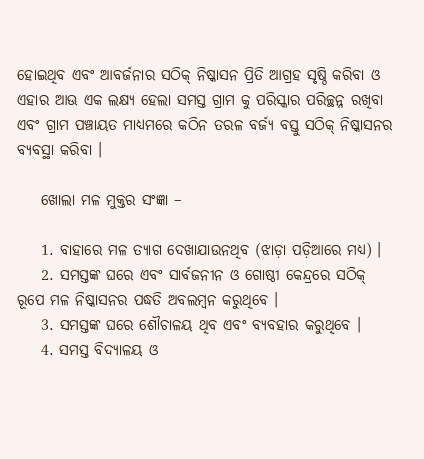ହୋଇଥିବ ଏବଂ ଆବର୍ଜନାର ସଠିକ୍ ନିଷ୍କାସନ ପ୍ରିତି ଆଗ୍ରହ ସୃଷ୍ଠି କରିବା ଓ ଏହାର ଆଊ ଏକ ଲକ୍ଷ୍ୟ ହେଲା ସମସ୍ତ ଗ୍ରାମ କୁ ପରିସ୍କାର ପରିଚ୍ଛନ୍ନ ରଖିବା ଏବଂ ଗ୍ରାମ ପଞ୍ଚାୟତ ମାଧ୍ୟମରେ କଠିନ ତରଳ ବର୍ଜ୍ୟ ବସ୍ତୁ ସଠିକ୍ ନିଷ୍କାସନର ବ୍ୟବସ୍ଥା କରିବା ।

    ଖୋଲା ମଳ ମୁକ୍ତର ସଂଜ୍ଞା –

    1. ବାହାରେ ମଳ ତ୍ୟାଗ ଦେଖାଯାଉନଥିବ (ଝାଡ଼ା ପଡ଼ିଆରେ ମଧ୍ୟ) ।
    2. ସମସ୍ତଙ୍କ ଘରେ ଏବଂ ସାର୍ବଜନୀନ ଓ ଗୋଷ୍ଠୀ କେନ୍ଦ୍ରରେ ସଠିକ୍ ରୂପେ ମଳ ନିଷ୍କାସନର ପଦ୍ଧତି ଅବଲମ୍ୱନ କରୁଥିବେ ।
    3. ସମସ୍ତଙ୍କ ଘରେ ଶୌଚାଳୟ ଥିବ ଏବଂ ବ୍ୟବହାର କରୁଥିବେ ।
    4. ସମସ୍ତ ବିଦ୍ୟାଳୟ ଓ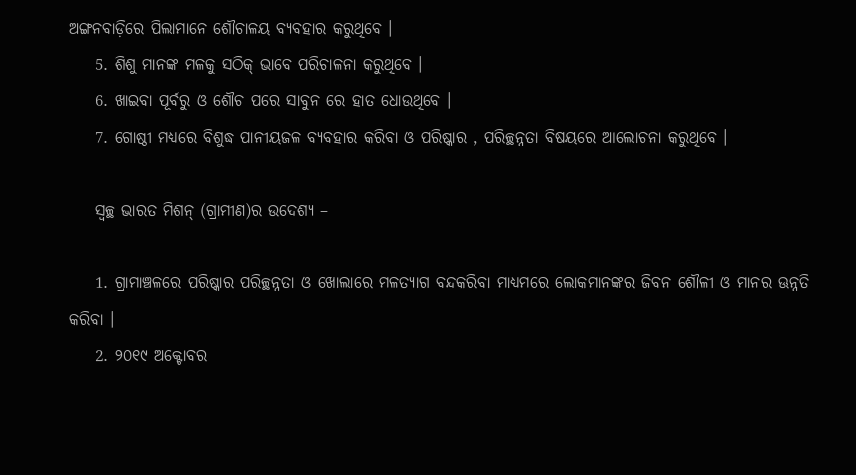ଅଙ୍ଗନବାଡ଼ିରେ ପିଲାମାନେ ଶୌଚାଳୟ ବ୍ୟବହାର କରୁଥିବେ ।
    5. ଶିଶୁ ମାନଙ୍କ ମଳକୁ ସଠିକ୍ ଭାବେ ପରିଚାଳନା କରୁଥିବେ ।
    6. ଖାଇବା ପୂର୍ବରୁ ଓ ଶୌଚ ପରେ ସାବୁନ ରେ ହାତ ଧୋଉଥିବେ ।
    7. ଗୋଷ୍ଠୀ ମଧ୍ୟରେ ବିଶୁଦ୍ଧ ପାନୀୟଜଳ ବ୍ୟବହାର କରିବା ଓ ପରିଷ୍କାର , ପରିଚ୍ଛନ୍ନତା ବିଷୟରେ ଆଲୋଚନା କରୁଥିବେ ।

    ସ୍ୱଚ୍ଛ ଭାରତ ମିଶନ୍ (ଗ୍ରାମୀଣ)ର ଉଦେଶ୍ୟ –

    1. ଗ୍ରାମାଞ୍ଚଳରେ ପରିଷ୍କାର ପରିଚ୍ଛନ୍ନତା ଓ ଖୋଲାରେ ମଳତ୍ୟାଗ ବନ୍ଦକରିବା ମାଧ୍ୟମରେ ଲୋକମାନଙ୍କର ଜିବନ ଶୌଳୀ ଓ ମାନର ଊନ୍ନତି କରିବା ।
    2. ୨୦୧୯ ଅକ୍ଟୋବର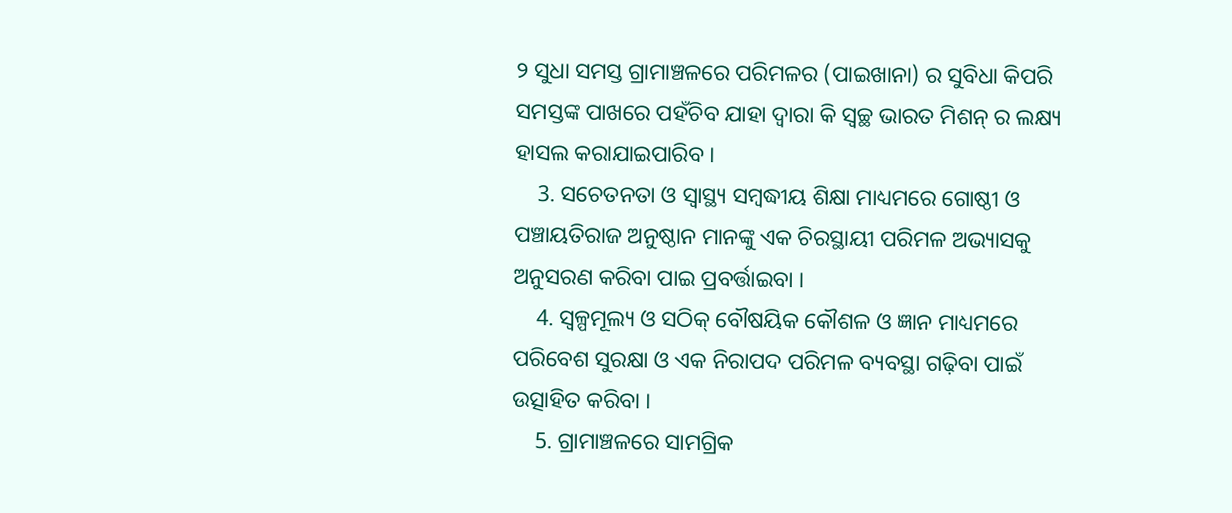୨ ସୁଧା ସମସ୍ତ ଗ୍ରାମାଞ୍ଚଳରେ ପରିମଳର (ପାଇଖାନା) ର ସୁବିଧା କିପରି ସମସ୍ତଙ୍କ ପାଖରେ ପହଁଚିବ ଯାହା ଦ୍ୱାରା କି ସ୍ୱଚ୍ଛ ଭାରତ ମିଶନ୍ ର ଲକ୍ଷ୍ୟ ହାସଲ କରାଯାଇପାରିବ ।
    3. ସଚେତନତା ଓ ସ୍ୱାସ୍ଥ୍ୟ ସମ୍ୱଦ୍ଧୀୟ ଶିକ୍ଷା ମାଧ୍ୟମରେ ଗୋଷ୍ଠୀ ଓ ପଞ୍ଚାୟତିରାଜ ଅନୁଷ୍ଠାନ ମାନଙ୍କୁ ଏକ ଚିରସ୍ଥାୟୀ ପରିମଳ ଅଭ୍ୟାସକୁ ଅନୁସରଣ କରିବା ପାଇ ପ୍ରବର୍ତ୍ତାଇବା ।
    4. ସ୍ୱଳ୍ପମୂଲ୍ୟ ଓ ସଠିକ୍ ବୌଷୟିକ କୌଶଳ ଓ ଜ୍ଞାନ ମାଧ୍ୟମରେ ପରିବେଶ ସୁରକ୍ଷା ଓ ଏକ ନିରାପଦ ପରିମଳ ବ୍ୟବସ୍ଥା ଗଢ଼ିବା ପାଇଁ ଉତ୍ସାହିତ କରିବା ।
    5. ଗ୍ରାମାଞ୍ଚଳରେ ସାମଗ୍ରିକ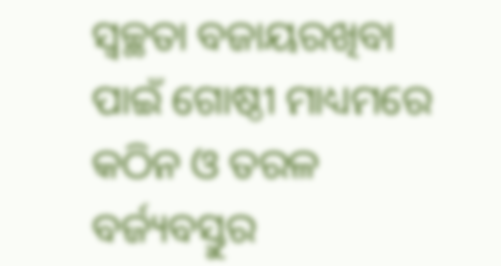ସ୍ୱଚ୍ଛତା ବଜାୟରଖିବା ପାଇଁ ଗୋଷ୍ଠୀ ମାଧ୍ୟମରେ କଠିନ ଓ ତରଳ ବର୍ଜ୍ୟବସ୍ତୁର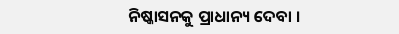ନିଷ୍କାସନକୁ ପ୍ରାଧାନ୍ୟ ଦେବା ।